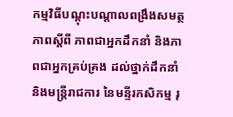កម្មវិធីបណ្តុះបណ្តាលពង្រឹងសមត្ថភាពស្តីពី ភាពជាអ្នកដឹកនាំ និងភាពជាអ្នកគ្រប់គ្រង ដល់ថ្នាក់ដឹកនាំ និងមន្ត្រីរាជការ នៃមន្ទីរកសិកម្ម រុ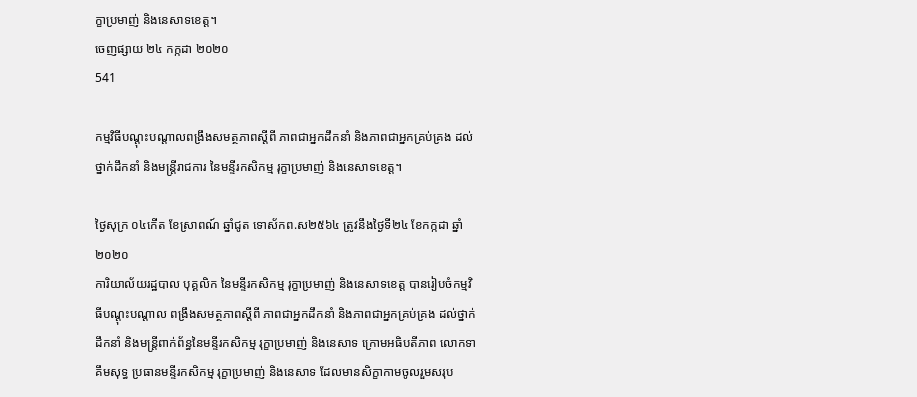ក្ខាប្រមាញ់ និងនេសាទខេត្ត។
ចេញផ្សាយ ២៤ កក្កដា ២០២០
541

កម្មវិធីបណ្តុះបណ្តាលពង្រឹងសមត្ថភាពស្តីពី ភាពជាអ្នកដឹកនាំ និងភាពជាអ្នកគ្រប់គ្រង ដល់ថ្នាក់ដឹកនាំ និងមន្ត្រីរាជការ នៃមន្ទីរកសិកម្ម រុក្ខាប្រមាញ់ និងនេសាទខេត្ត។

ថ្ងៃសុក្រ ០៤កើត ខែស្រាពណ៍ ឆ្នាំជូត ទោស័កព.ស២៥៦៤ ត្រូវនឹងថ្ងៃទី២៤ ខែកក្កដា ឆ្នាំ២០២០
ការិយាល័យរដ្ឋបាល បុគ្គលិក នៃមន្ទីរកសិកម្ម រុក្ខាប្រមាញ់ និងនេសាទខេត្ត បានរៀបចំកម្មវិធីបណ្តុះបណ្តាល ពង្រឹងសមត្ថភាពស្តីពី ភាពជាអ្នកដឹកនាំ និងភាពជាអ្នកគ្រប់គ្រង ដល់ថ្នាក់ដឹកនាំ និងមន្ត្រីពាក់ព័ន្ធនៃមន្ទីរកសិកម្ម រុក្ខាប្រមាញ់ និងនេសាទ ក្រោមអធិបតីភាព លោកទា គឹមសុទ្ធ ប្រធានមន្ទីរកសិកម្ម រុក្ខាប្រមាញ់ និងនេសាទ ដែលមានសិក្ខាកាមចូលរួមសរុប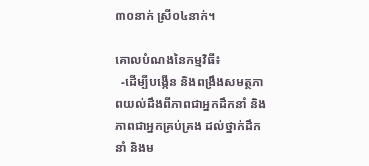៣០នាក់ ស្រី០៤នាក់។

គោលបំណងនៃកម្មវិធី៖
  -ដើម្បីបង្កើន និងពង្រឹងសមត្ថភាពយល់ដឹងពីភាពជាអ្នកដឹកនាំ និងភាពជាអ្នកគ្រប់គ្រង ដល់ថ្នាក់ដឹកនាំ និងម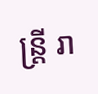ន្ត្រី រា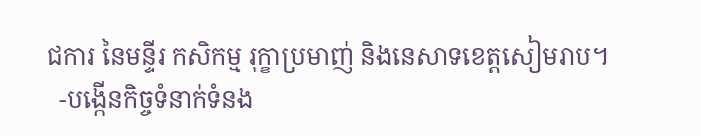ជការ នៃមន្ទីរ កសិកម្ម រុក្ខាប្រមាញ់ និងនេសាទខេត្តសៀមរាប។
  -បង្កើនកិច្ចទំនាក់ទំនង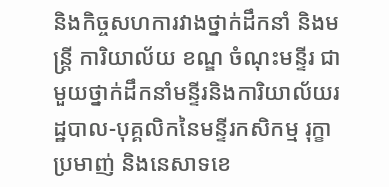និងកិច្ចសហការវាងថ្នាក់ដឹកនាំ និងមន្ត្រី ការិយាល័យ ខណ្ឌ ចំណុះមន្ទីរ ជាមួយថ្នាក់ដឹកនាំមន្ទីរនិងការិយាល័យរដ្ឋបាល-បុគ្គលិកនៃមន្ទីរកសិកម្ម រុក្ខាប្រមាញ់ និងនេសាទខេ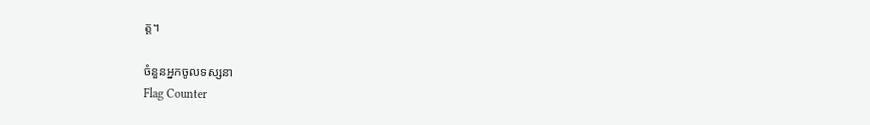ត្ត។

ចំនួនអ្នកចូលទស្សនា
Flag Counter